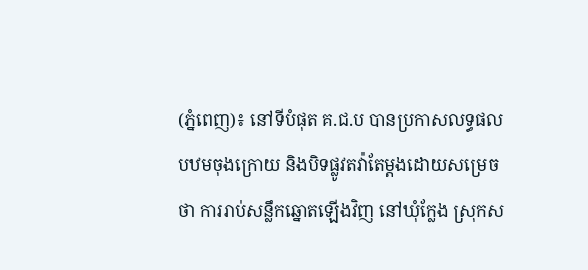(ភ្នំពេញ)៖ នៅទីបំផុត គ.ជ.ប បានប្រកាសលទ្ធផលបឋមចុងក្រោយ និងបិទផ្លូវតវ៉ាតែម្ដងដោយសម្រេចថា ការរាប់សន្លឹកឆ្នោតឡើងវិញ នៅឃុំក្លែង ស្រុកស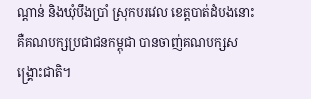ណ្ដាន់ និងឃុំបឹងប្រាំ ស្រុកបរវេល ខេត្តបាត់ដំបងនោះ គឺគណបក្សប្រជាជនកម្ពុជា បានចាញ់គណបក្សសង្គ្រោះជាតិ។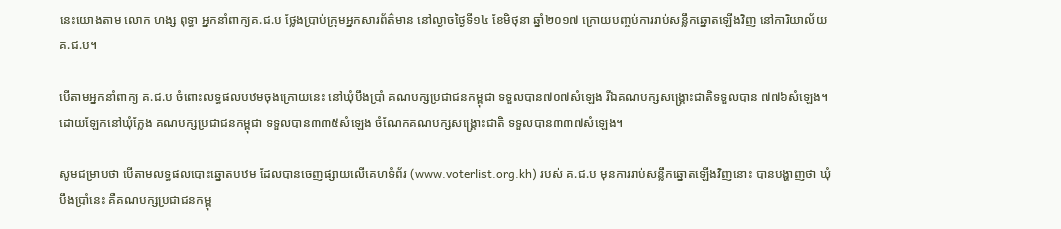នេះយោងតាម លោក ហង្ស ពុទ្ធា អ្នកនាំពាក្យគ.ជ.ប ថ្លែងប្រាប់ក្រុមអ្នកសារព័ត៌មាន នៅល្ងាចថ្ងៃទី១៤ ខែមិថុនា ឆ្នាំ២០១៧ ក្រោយបញ្ចប់ការរាប់សន្លឹកឆ្នោតឡើងវិញ នៅការិយាល័យ គ.ជ.ប។

បើតាមអ្នកនាំពាក្យ គ.ជ.ប ចំពោះលទ្ធផលបឋមចុងក្រោយនេះ នៅឃុំបឹងប្រាំ គណបក្សប្រជាជនកម្ពុជា ទទួលបាន៧០៧សំឡេង រីឯគណបក្សសង្គ្រោះជាតិទទួលបាន ៧៧៦សំឡេង។ ដោយឡែកនៅឃុំក្លែង គណបក្សប្រជាជនកម្ពុជា ទទួលបាន៣៣៥សំឡេង ចំណែកគណបក្សសង្គ្រោះជាតិ ទទួលបាន៣៣៧សំឡេង។

សូមជម្រាបថា បើតាមលទ្ធផលបោះឆ្នោតបឋម ដែលបានចេញផ្សាយលើគេហទំព័រ (www.voterlist.org.kh) របស់ គ.ជ.ប មុនការរាប់សន្លឹកឆ្នោតឡើងវិញនោះ បានបង្ហាញថា ឃុំបឹងប្រាំនេះ គឺគណបក្សប្រជាជនកម្ពុ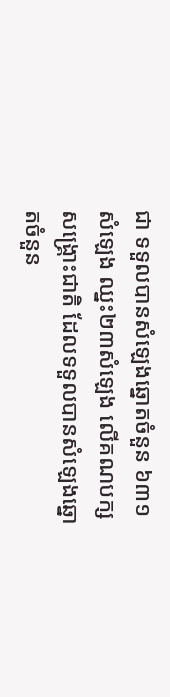ជា ទទួលបានសំឡេងឆ្នោតចំនួន ៦៣១សំឡេង ឈ្នះ២៣សំឡេង លើគណបក្សសង្គ្រោះជាតិ ដែលទទួលបានសំឡេងឆ្នោតចំនួន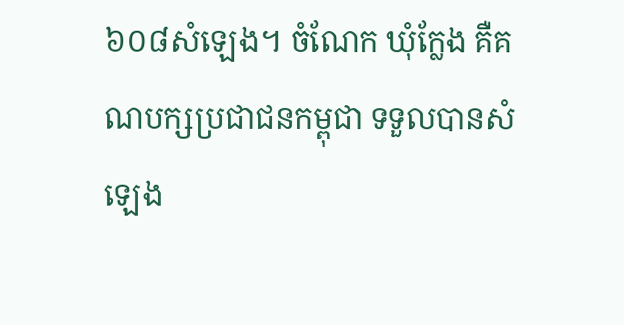៦០៨សំឡេង។ ចំណែក ឃុំក្លែង គឺគណបក្សប្រជាជនកម្ពុជា ទទួលបានសំឡេង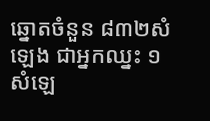ឆ្នោតចំនួន ៨៣២សំឡេង ជាអ្នកឈ្នះ ១សំឡេ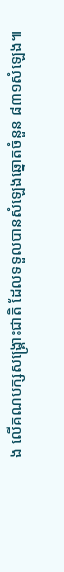ង លើគណបក្សសង្គ្រោះជាតិ ដែលទទួលបានសំឡេងឆ្នោតចំនួន ៨៣១សំឡេង៕